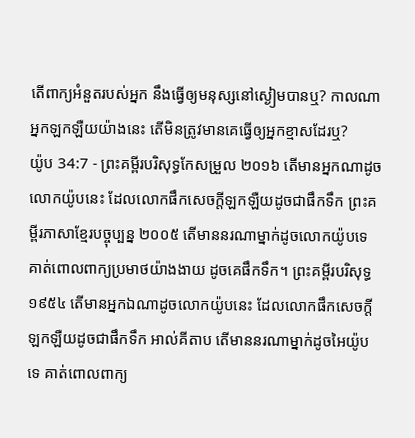តើពាក្យអំនួតរបស់អ្នក នឹងធ្វើឲ្យមនុស្សនៅស្ងៀមបានឬ? កាលណាអ្នកឡកឡឺយយ៉ាងនេះ តើមិនត្រូវមានគេធ្វើឲ្យអ្នកខ្មាសដែរឬ?
យ៉ូប 34:7 - ព្រះគម្ពីរបរិសុទ្ធកែសម្រួល ២០១៦ តើមានអ្នកណាដូចលោកយ៉ូបនេះ ដែលលោកផឹកសេចក្ដីឡកឡឺយដូចជាផឹកទឹក ព្រះគម្ពីរភាសាខ្មែរបច្ចុប្បន្ន ២០០៥ តើមាននរណាម្នាក់ដូចលោកយ៉ូបទេ គាត់ពោលពាក្យប្រមាថយ៉ាងងាយ ដូចគេផឹកទឹក។ ព្រះគម្ពីរបរិសុទ្ធ ១៩៥៤ តើមានអ្នកឯណាដូចលោកយ៉ូបនេះ ដែលលោកផឹកសេចក្ដីឡកឡឺយដូចជាផឹកទឹក អាល់គីតាប តើមាននរណាម្នាក់ដូចអៃយ៉ូបទេ គាត់ពោលពាក្យ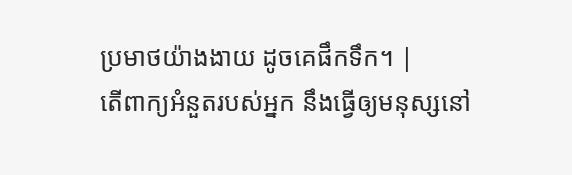ប្រមាថយ៉ាងងាយ ដូចគេផឹកទឹក។ |
តើពាក្យអំនួតរបស់អ្នក នឹងធ្វើឲ្យមនុស្សនៅ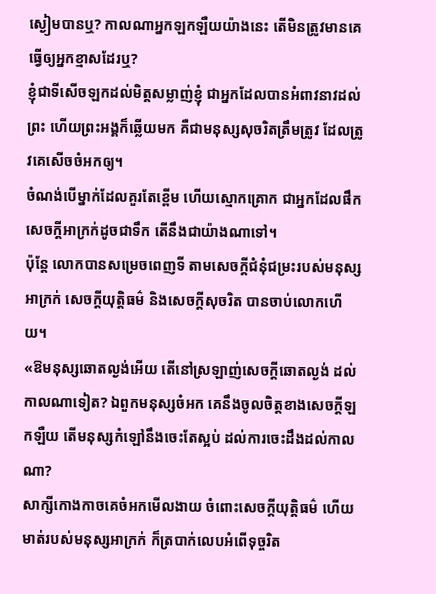ស្ងៀមបានឬ? កាលណាអ្នកឡកឡឺយយ៉ាងនេះ តើមិនត្រូវមានគេធ្វើឲ្យអ្នកខ្មាសដែរឬ?
ខ្ញុំជាទីសើចឡកដល់មិត្តសម្លាញ់ខ្ញុំ ជាអ្នកដែលបានអំពាវនាវដល់ព្រះ ហើយព្រះអង្គក៏ឆ្លើយមក គឺជាមនុស្សសុចរិតត្រឹមត្រូវ ដែលត្រូវគេសើចចំអកឲ្យ។
ចំណង់បើម្នាក់ដែលគួរតែខ្ពើម ហើយស្មោកគ្រោក ជាអ្នកដែលផឹកសេចក្ដីអាក្រក់ដូចជាទឹក តើនឹងជាយ៉ាងណាទៅ។
ប៉ុន្តែ លោកបានសម្រេចពេញទី តាមសេចក្ដីជំនុំជម្រះរបស់មនុស្សអាក្រក់ សេចក្ដីយុត្តិធម៌ និងសេចក្ដីសុចរិត បានចាប់លោកហើយ។
«ឱមនុស្សឆោតល្ងង់អើយ តើនៅស្រឡាញ់សេចក្ដីឆោតល្ងង់ ដល់កាលណាទៀត? ឯពួកមនុស្សចំអក គេនឹងចូលចិត្តខាងសេចក្ដីឡកឡឺយ តើមនុស្សកំឡៅនឹងចេះតែស្អប់ ដល់ការចេះដឹងដល់កាលណា?
សាក្សីកោងកាចគេចំអកមើលងាយ ចំពោះសេចក្ដីយុត្តិធម៌ ហើយមាត់របស់មនុស្សអាក្រក់ ក៏ត្របាក់លេបអំពើទុច្ចរិត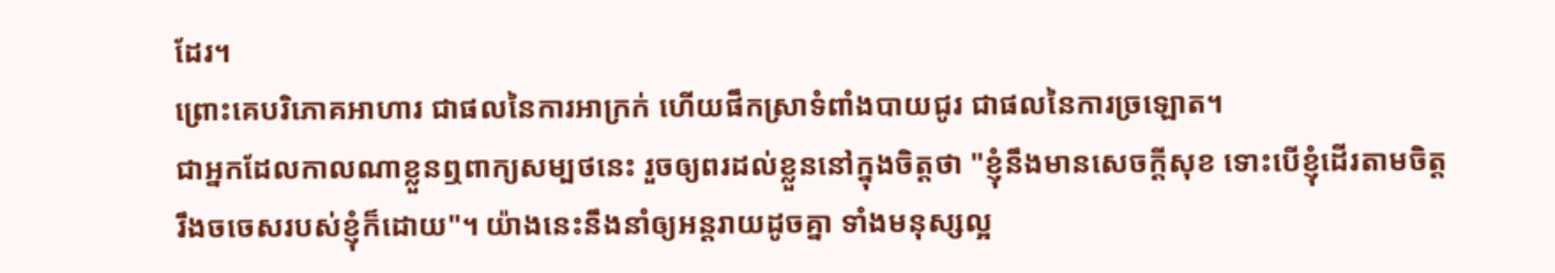ដែរ។
ព្រោះគេបរិភោគអាហារ ជាផលនៃការអាក្រក់ ហើយផឹកស្រាទំពាំងបាយជូរ ជាផលនៃការច្រឡោត។
ជាអ្នកដែលកាលណាខ្លួនឮពាក្យសម្បថនេះ រួចឲ្យពរដល់ខ្លួននៅក្នុងចិត្តថា "ខ្ញុំនឹងមានសេចក្ដីសុខ ទោះបើខ្ញុំដើរតាមចិត្តរឹងចចេសរបស់ខ្ញុំក៏ដោយ"។ យ៉ាងនេះនឹងនាំឲ្យអន្តរាយដូចគ្នា ទាំងមនុស្សល្អ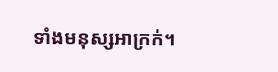ទាំងមនុស្សអាក្រក់។